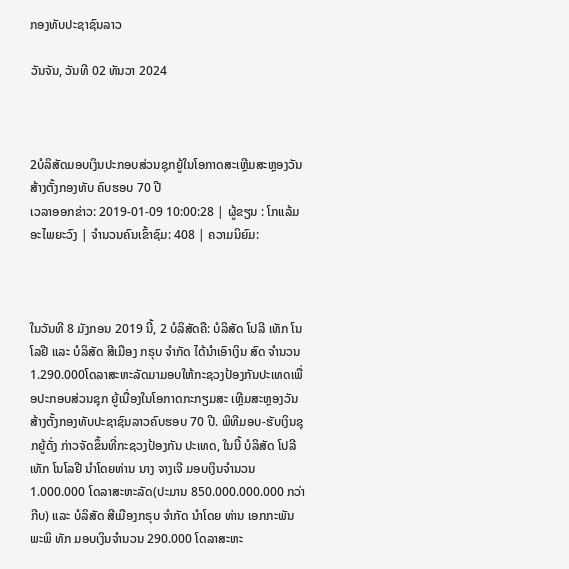ກອງທັບປະຊາຊົນລາວ

ວັນຈັນ, ວັນທີ 02 ທັນວາ 2024



2ບໍລິສັດມອບເງິນປະກອບສ່ວນຊຸກຍູ້ໃນໂອກາດສະເຫຼີມສະຫຼອງວັນສ້າງຕັ້ງກອງທັບ ຄົບຮອບ 70 ປີ
ເວລາອອກຂ່າວ: 2019-01-09 10:00:28 | ຜູ້ຂຽນ : ໂກແລ້ມ ອະໄພຍະວົງ | ຈຳນວນຄົນເຂົ້າຊົມ: 408 | ຄວາມນິຍົມ:



ໃນວັນທີ 8 ມັງກອນ 2019 ນີ້, 2 ບໍລິສັດຄື: ບໍລິສັດ ໂປລີ ເທັກ ໂນໂລຢີ ແລະ ບໍລິສັດ ສີເມືອງ ກຣຸບ ຈຳກັດ ໄດ້ນຳເອົາເງິນ ສົດ ຈຳນວນ 1.290.000ໂດລາສະຫະລັດມາມອບໃຫ້ກະຊວງປ້ອງກັນປະເທດເພື່ອປະກອບສ່ວນຊຸກ ຍູ້ເນື່ອງໃນໂອກາດກະກຽມສະ ເຫຼີມສະຫຼອງວັນສ້າງຕັ້ງກອງທັບປະຊາຊົນລາວຄົບຮອບ 70 ປີ. ພິທີມອບ-ຮັບເງິນຊຸກຍູ້ດັ່ງ ກ່າວຈັດຂຶ້ນທີ່ກະຊວງປ້ອງກັນ ປະເທດ, ໃນນີ້ ບໍລິສັດ ໂປລີ ເທັກ ໂນໂລຢີ ນຳໂດຍທ່ານ ນາງ ຈາງເຈີ ມອບເງິນຈຳນວນ 1.000.000 ໂດລາສະຫະລັດ(ປະມານ 850.000.000.000 ກວ່າກີບ) ແລະ ບໍລິສັດ ສີເມືອງກຣຸບ ຈຳກັດ ນຳໂດຍ ທ່ານ ເອກກະພັນ ພະພິ ທັກ ມອບເງິນຈຳນວນ 290.000 ໂດລາສະຫະ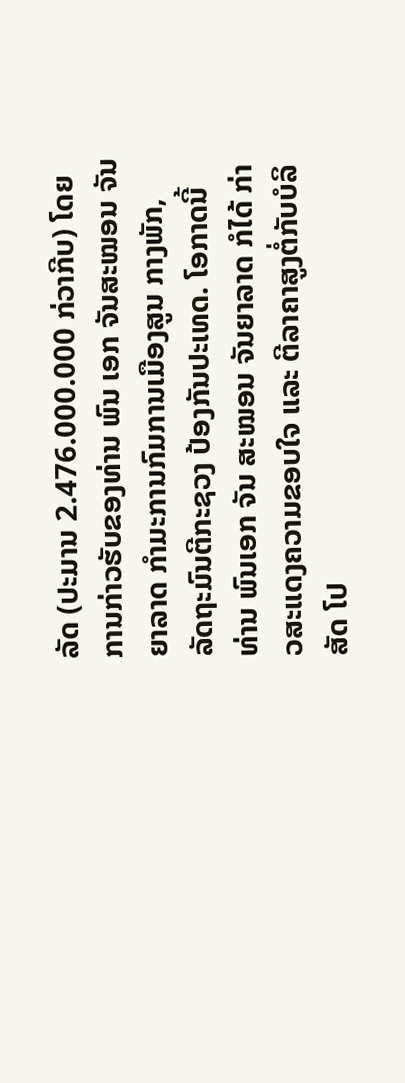ລັດ (ປະມານ 2.476.000.000 ກ່ວາກີບ) ໂດຍການກ່າວຮັບຂອງທ່ານ ພົນ ເອກ ຈັນສະໝອນ ຈັນຍາລາດ ກຳມະການກົມການເມືອງສູນ ກາງພັກ, ລັດຖະມົນຕີກະຊວງ ປ້ອງກັນປະເທດ. ໂອກາດນີ້ ທ່ານ ພົນເອກ ຈັນ ສະໝອນ ຈັນຍາລາດ ກໍໄດ້ ກ່າວສະແດງຄວາມຂອບໃຈ ແລະ ຕີລາຄາສູງຕໍ່ກັບບໍລິສັດ ໂປ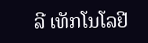ລີ ເທັກໂນໂລຢີ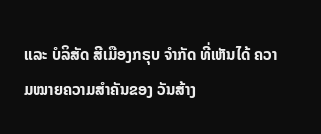ແລະ ບໍລິສັດ ສີເມືອງກຣຸບ ຈຳກັດ ທີ່ເຫັນໄດ້ ຄວາມໝາຍຄວາມສຳຄັນຂອງ ວັນສ້າງ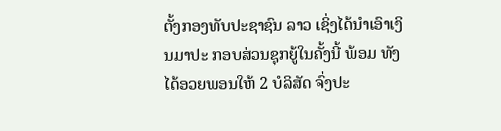ຕັ້ງກອງທັບປະຊາຊົນ ລາວ ເຊິ່ງໄດ້ນໍາເອົາເງິນມາປະ ກອບສ່ວນຊຸກຍູ້ໃນຄັ້ງນີ້ ພ້ອມ ທັງໄດ້ອວຍພອນໃຫ້ 2 ບໍລິສັດ ຈົ່ງປະ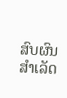ສົບຜົນສຳເລັດ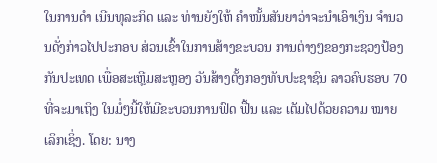ໃນການດຳ ເນີນທຸລະກິດ ແລະ ທ່ານຍັງໃຫ້ ຄຳໜັ້ນສັນຍາວ່າຈະນຳເອົາເງິນ ຈຳນວນດັ່ງກ່າວໄປປະກອບ ສ່ວນເຂົ້າໃນການສ້າງຂະບວນ ການຕ່າງໆຂອງກະຊວງປ້ອງ ກັນປະເທດ ເພື່ອສະເຫຼີມສະຫຼອງ ວັນສ້າງຕັ້ງກອງທັບປະຊາຊົນ ລາວຄົບຮອບ 70 ທີ່ຈະມາເຖິງ ໃນມໍ່ໆນີ້ໃຫ້ມີຂະບວນການຟົດ ຟື້ນ ແລະ ເຕັມໄປດ້ວຍຄວາມ ໝາຍເລິກເຊິ່ງ. ໂດຍ: ນາງ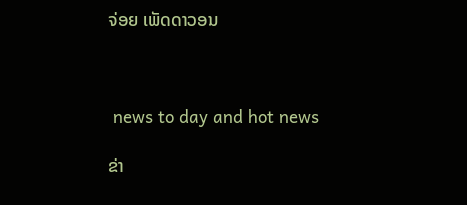ຈ່ອຍ ເພັດດາວອນ



 news to day and hot news

ຂ່າ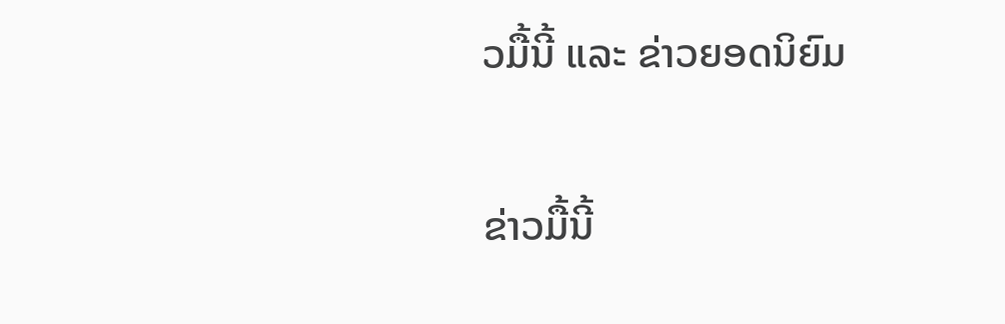ວມື້ນີ້ ແລະ ຂ່າວຍອດນິຍົມ

ຂ່າວມື້ນີ້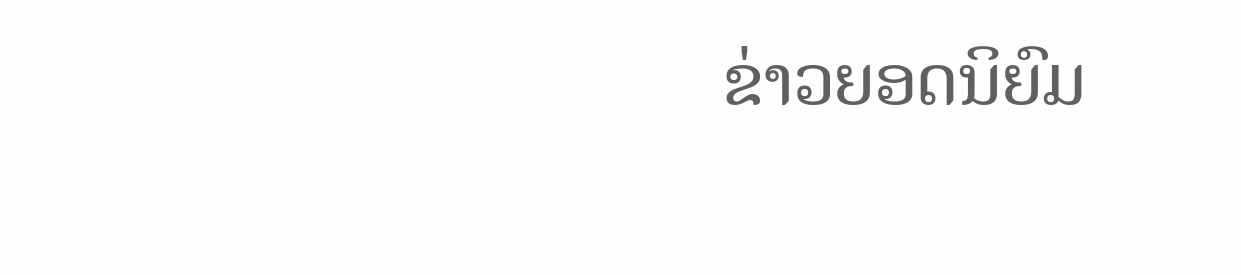ຂ່າວຍອດນິຍົມ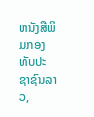ຫນັງສືພິມກອງທັບປະຊາຊົນລາວ,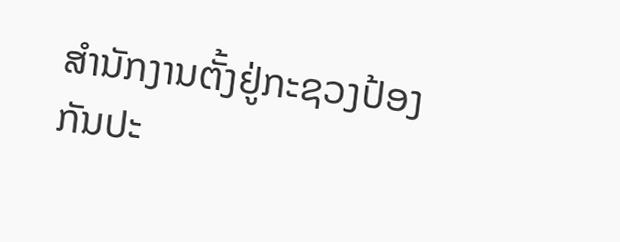ສຳນັກງານຕັ້ງຢູ່ກະຊວງປ້ອງກັນປະ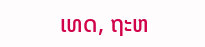ເທດ, ຖະຫ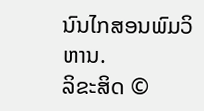ນົນໄກສອນພົມວິຫານ.
ລິຂະສິດ ©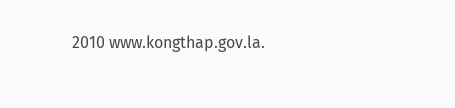2010 www.kongthap.gov.la.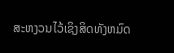ສະຫງວນໄວ້ເຊິງສິດທັງຫມົດ